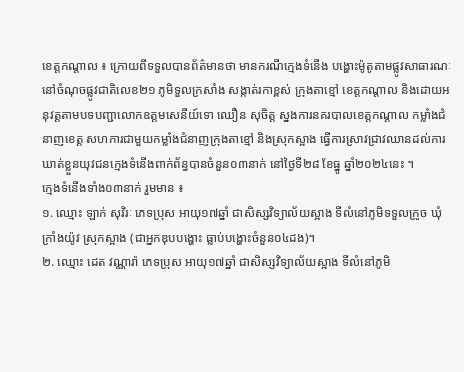ខេត្តកណ្តាល ៖ ក្រោយពីទទួលបានព័ត៌មានថា មានករណីក្មេងទំនើង បង្ហោះម៉ូតូតាមផ្លូវសាធារណៈ នៅចំណុចផ្លូវជាតិលេខ២១ ភូមិទួលក្រសាំង សង្កាត់រកាខ្ពស់ ក្រុងតាខ្មៅ ខេត្តកណ្ដាល និងដោយអនុវត្តតាមបទបញ្ជាលោកឧត្តមសេនីយ៍ទោ ឈឿន សុចិត្ត ស្នងការនគរបាលខេត្តកណ្តាល កម្លាំងជំនាញខេត្ត សហការជាមួយកម្លាំងជំនាញក្រុងតាខ្មៅ និងស្រុកស្អាង ធ្វើការស្រាវជ្រាវឈានដល់ការឃាត់ខ្លួនយុវជនក្មេងទំនើងពាក់ព័ន្ធបានចំនួន០៣នាក់ នៅថ្ងៃទី២៨ ខែធ្នូ ឆ្នាំ២០២៤នេះ ។
ក្មេងទំនើងទាំង០៣នាក់ រួមមាន ៖
១. ឈ្មោះ ឡាក់ សុវិរៈ ភេទប្រុស អាយុ១៧ឆ្នាំ ជាសិស្សវិទ្យាល័យស្អាង ទីលំនៅភូមិទទួលក្រូច ឃុំក្រាំងយ៉ូវ ស្រុកស្អាង (ជាអ្នកឌុបបង្ហោះ ធ្លាប់បង្ហោះចំនួន០៤ដង)។
២. ឈ្មោះ ដេត វណ្ណារ៉ា ភេទប្រុស អាយុ១៧ឆ្នាំ ជាសិស្សវិទ្យាល័យស្អាង ទីលំនៅភូមិ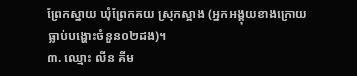ព្រែកស្នាយ ឃុំព្រែកគយ ស្រុកស្អាង (អ្នកអង្គុយខាងក្រោយ ធ្លាប់បង្ហោះចំនួន០២ដង)។
៣. ឈ្មោះ លីន គីម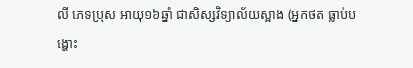លី ភេទប្រុស អាយុ១៦ឆ្នាំ ជាសិស្សវិទ្យាល័យស្អាង (អ្នកថត ធ្លាប់បង្ហោះ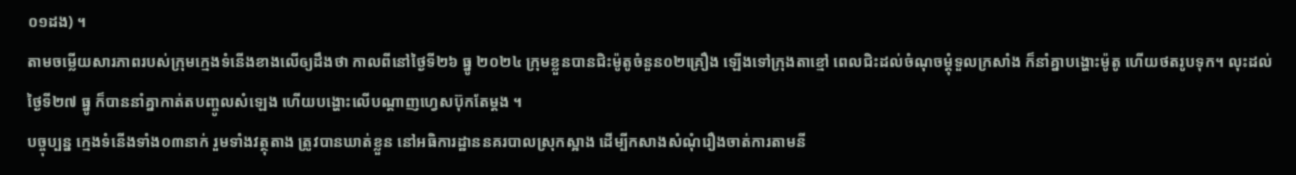០១ដង) ។
តាមចម្លើយសារភាពរបស់ក្រុមក្មេងទំនើងខាងលើឲ្យដឹងថា កាលពីនៅថ្ងៃទី២៦ ធ្នូ ២០២៤ ក្រុមខ្លួនបានជិះម៉ូតូចំនួន០២គ្រឿង ឡើងទៅក្រុងតាខ្មៅ ពេលជិះដល់ចំណុចម្តុំទួលក្រសាំង ក៏នាំគ្នាបង្ហោះម៉ូតូ ហើយថតរូបទុក។ លុះដល់ថ្ងៃទី២៧ ធ្នូ ក៏បាននាំគ្នាកាត់តបញ្ចូលសំឡេង ហើយបង្ហោះលើបណ្តាញហ្វេសប៊ុកតែម្ដង ។
បច្ចុប្បន្ន ក្មេងទំនើងទាំង០៣នាក់ រួមទាំងវត្ថុតាង ត្រូវបានឃាត់ខ្លួន នៅអធិការដ្ឋាននគរបាលស្រុកស្អាង ដើម្បីកសាងសំណុំរឿងចាត់ការតាមនី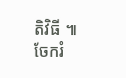តិវិធី ៕
ចែករំ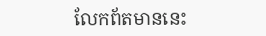លែកព័តមាននេះ